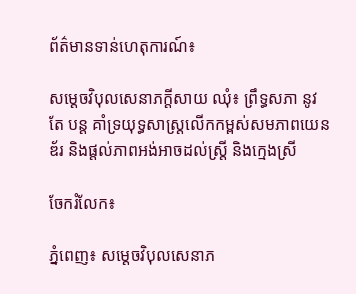ព័ត៌មានទាន់ហេតុការណ៍៖

សម្ដេចវិបុលសេនាភក្ដីសាយ ឈុំ៖ ព្រឹទ្ធសភា នូវតែ បន្ដ គាំទ្រយុទ្ធសាស្រ្តលើកកម្ពស់សមភាពយេនឌ័រ និងផ្តល់ភាពអង់អាចដល់ស្រ្តី និងក្មេងស្រី

ចែករំលែក៖

ភ្នំពេញ៖ សម្ដេចវិបុលសេនាភ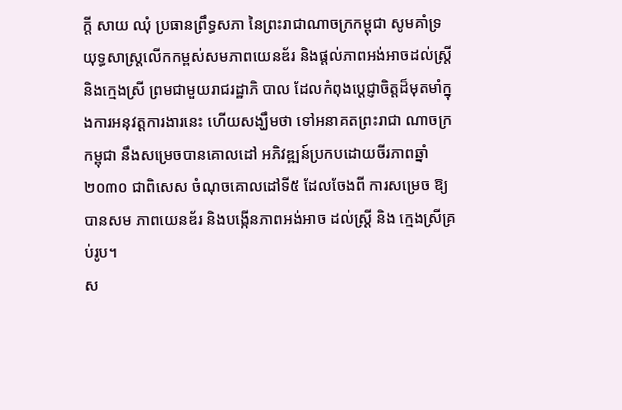ក្ដី សាយ ឈុំ ប្រធានព្រឹទ្ធសភា នៃព្រះរាជាណាចក្រកម្ពុជា សូមគាំទ្រយុទ្ធសាស្រ្តលើកកម្ពស់សមភាពយេនឌ័រ និងផ្តល់ភាពអង់អាចដល់ស្រ្តី និងក្មេងស្រី ព្រមជាមួយរាជរដ្ឋាភិ បាល ដែលកំពុងប្តេជ្ញាចិត្តដ៏មុតមាំក្នុងការអនុវត្តការងារនេះ ហើយសង្ឃឹមថា ទៅអនាគតព្រះរាជា ណាចក្រកម្ពុជា នឹងសម្រេចបានគោលដៅ អភិវឌ្ឍន៍ប្រកបដោយចីរភាពឆ្នាំ២០៣០ ជាពិសេស ចំណុចគោលដៅទី៥ ដែលចែងពី ការសម្រេច ឱ្យបានសម ភាពយេនឌ័រ និងបង្កើនភាពអង់អាច ដល់ស្រ្តី និង ក្មេងស្រីគ្រប់រូប។
ស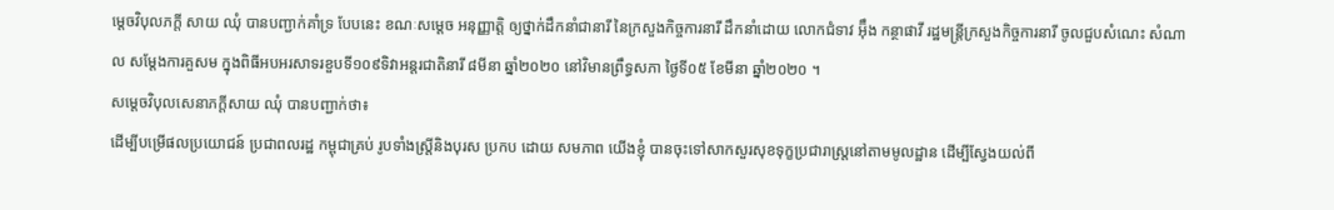ម្ដេចវិបុលភក្ដី សាយ ឈុំ បានបញ្ជាក់គាំទ្រ បែបនេះ ខណៈសម្ដេច អនុញ្ញាត្ដិ ឲ្យថ្នាក់ដឹកនាំជានារី នៃក្រសួងកិច្ចការនារី ដឹកនាំដោយ លោកជំទាវ អ៊ុឹង កន្ថាផាវី រដ្ឋមន្ដ្រីក្រសួងកិច្ចការនារី ចូលជួបសំណេះ សំណាល សម្ដែងការគួសម ក្នុងពិធីអបអរសាទរខួបទី១០៩ទិវាអន្តរជាតិនារី ៨មីនា ឆ្នាំ២០២០ នៅវិមានព្រឹទ្ធសភា ថ្ងៃទី០៥ ខែមីនា ឆ្នាំ២០២០ ។
សម្ដេចវិបុលសេនាភក្ដីសាយ ឈុំ បានបញ្ជាក់ថា៖
ដើម្បីបម្រើផលប្រយោជន៍ ប្រជាពលរដ្ឋ កម្ពុជាគ្រប់ រូបទាំងស្រ្តីនិងបុរស ប្រកប ដោយ សមភាព យើងខ្ញុំ បានចុះទៅសាកសួរសុខទុក្ខប្រជារាស្ត្រនៅតាមមូលដ្ឋាន ដើម្បីស្វែងយល់ពី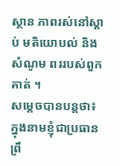ស្ថាន ភាពរស់នៅស្តាប់ មតិយោបល់ និងសំណូម ពររបស់ពួកគាត់ ។
សម្ដេចបានបន្ដថា៖ ក្នុងនាមខ្ញុំជាប្រធានព្រឹ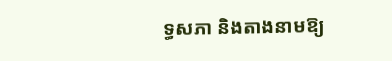ទ្ធសភា និងតាងនាមឱ្យ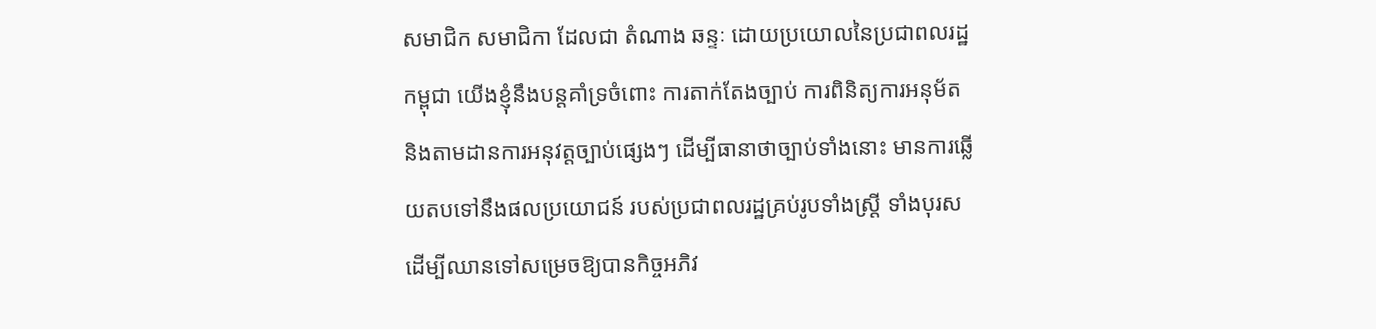សមាជិក សមាជិកា ដែលជា តំណាង ឆន្ទៈ ដោយប្រយោលនៃប្រជាពលរដ្ឋកម្ពុជា យើងខ្ញុំនឹងបន្តគាំទ្រចំពោះ ការតាក់តែងច្បាប់ ការពិនិត្យការអនុម័ត និងតាមដានការអនុវត្តច្បាប់ផ្សេងៗ ដើម្បីធានាថាច្បាប់ទាំងនោះ មានការឆ្លើយតបទៅនឹងផលប្រយោជន៍ របស់ប្រជាពលរដ្ឋគ្រប់រូបទាំងស្ត្រី ទាំងបុរស ដើម្បីឈានទៅសម្រេចឱ្យបានកិច្ចអភិវ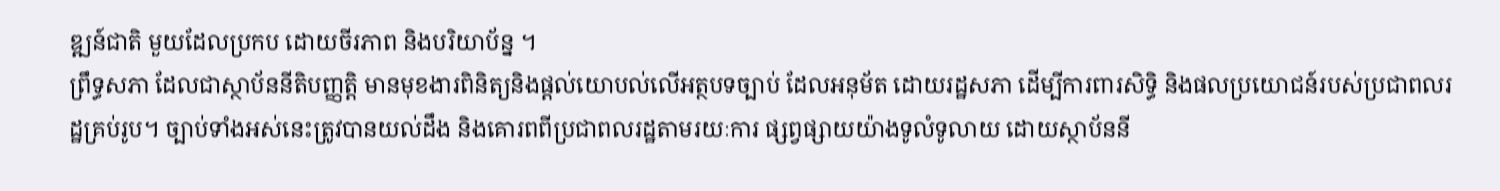ឌ្ឍន៍ជាតិ មួយដែលប្រកប ដោយចីរភាព និងបរិយាប័ន្ន ។
ព្រឹទ្ធសភា ដែលជាស្ថាប័ននីតិបញ្ញត្តិ មានមុខងារពិនិត្យនិងផ្តល់យោបល់លើអត្ថបទច្បាប់ ដែលអនុម័ត ដោយរដ្ឋសភា ដើម្បីការពារសិទ្ធិ និងផលប្រយោជន៍របស់ប្រជាពលរដ្ឋគ្រប់រូប។ ច្បាប់ទាំងអស់នេះត្រូវបានយល់ដឹង និងគោរពពីប្រជាពលរដ្ឋតាមរយៈការ ផ្សព្វផ្សាយយ៉ាងទូលំទូលាយ ដោយស្ថាប័ននី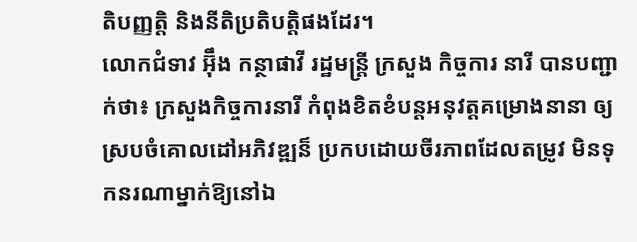តិបញ្ញត្តិ និងនីតិប្រតិបត្តិផងដែរ។
លោកជំទាវ អ៊ុឹង កន្ថាផាវី រដ្ឋមន្ដ្រី ក្រសួង កិច្ចការ នារី បានបញ្ជាក់ថា៖ ក្រសួងកិច្ចការនារី កំពុងខិតខំបន្ដអនុវត្ដគម្រោងនានា ឲ្យស្របចំគោលដៅអភិវឌ្ឍន៏ ប្រកបដោយចីរភាពដែលតម្រូវ មិនទុកនរណាម្នាក់ឱ្យនៅឯ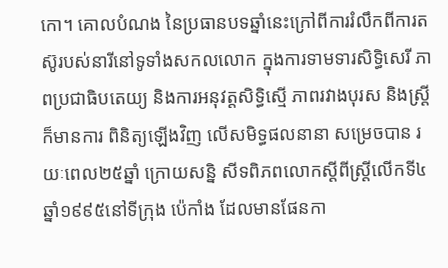កោ។ គោលបំណង នៃប្រធានបទឆ្នាំនេះក្រៅពីការរំលឹកពីការតស៊ូរបស់នារីនៅទូទាំងសកលលោក ក្នុងការទាមទារសិទ្ធិសេរី ភាពប្រជាធិបតេយ្យ និងការអនុវត្តសិទ្ធិស្មើ ភាពរវាងបុរស និងស្រ្តីក៏មានការ ពិនិត្យឡើងវិញ លើសមិទ្ធផលនានា សម្រេចបាន រយៈពេល២៥ឆ្នាំ ក្រោយសន្និ សីទពិភពលោកស្តីពីស្រ្តីលើកទី៤ឆ្នាំ១៩៩៥នៅទីក្រុង ប៉េកាំង ដែលមានផែនកា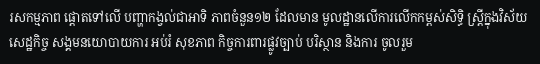រសកម្មភាព ផ្តោតទៅលើ បញ្ហាកង្វល់ជាអាទិ ភាពចំនួន១២ ដែលមាន មូលដ្ឋានលើការលើកកម្ពស់សិទ្ធិ ស្រ្តីក្នុងវិស័យសេដ្ឋកិច្ច សង្គមនយោបាយការ អប់រំ សុខភាព កិច្ចការពារផ្លូវច្បាប់ បរិស្ថាន និងការ ចូលរួម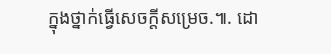ក្នុងថ្នាក់ធ្វើសេចក្តីសម្រេច.៕. ដោ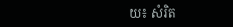យ៖ សំរិត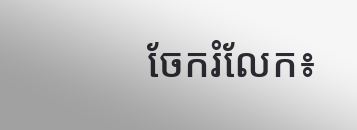ចែករំលែក៖